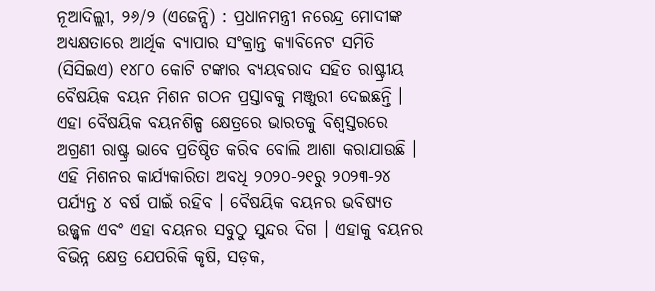ନୂଆଦିଲ୍ଲୀ, ୨୬/୨ (ଏଜେନ୍ସି) : ପ୍ରଧାନମନ୍ତ୍ରୀ ନରେନ୍ଦ୍ର ମୋଦୀଙ୍କ ଅଧ୍ୟକ୍ଷତାରେ ଆର୍ଥିକ ବ୍ୟାପାର ସଂକ୍ରାନ୍ତ କ୍ୟାବିନେଟ ସମିତି (ସିସିଇଏ) ୧୪୮୦ କୋଟି ଟଙ୍କାର ବ୍ୟୟବରାଦ ସହିତ ରାଷ୍ଟ୍ରୀୟ ବୈଷୟିକ ବୟନ ମିଶନ ଗଠନ ପ୍ରସ୍ତାବକୁ ମଞ୍ଜୁରୀ ଦେଇଛନ୍ତି । ଏହା ବୈଷୟିକ ବୟନଶିଳ୍ପ କ୍ଷେତ୍ରରେ ଭାରତକୁ ବିଶ୍ୱସ୍ତରରେ ଅଗ୍ରଣୀ ରାଷ୍ଟ୍ର ଭାବେ ପ୍ରତିଷ୍ଠିତ କରିବ ବୋଲି ଆଶା କରାଯାଉଛି ।
ଏହି ମିଶନର କାର୍ଯ୍ୟକାରିତା ଅବଧି ୨୦୨୦-୨୧ରୁ ୨୦୨୩-୨୪ ପର୍ଯ୍ୟନ୍ତ ୪ ବର୍ଷ ପାଇଁ ରହିବ । ବୈଷୟିକ ବୟନର ଭବିଷ୍ୟତ ଉଜ୍ଜ୍ୱଳ ଏବଂ ଏହା ବୟନର ସବୁଠୁ ସୁନ୍ଦର ଦିଗ । ଏହାକୁ ବୟନର ବିଭିନ୍ନ କ୍ଷେତ୍ର ଯେପରିକି କୃଷି, ସଡ଼କ,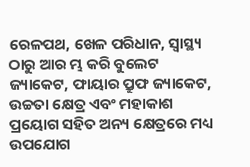ରେଳପଥ, ଖେଳ ପରିଧାନ, ସ୍ୱାସ୍ଥ୍ୟ ଠାରୁ ଆର ମ୍ଭ କରି ବୁଲେଟ ଜ୍ୟାକେଟ, ଫାୟାର ପ୍ରୁଫ ଜ୍ୟାକେଟ, ଉଚ୍ଚତା କ୍ଷେତ୍ର ଏବଂ ମହାକାଶ ପ୍ରୟୋଗ ସହିତ ଅନ୍ୟ କ୍ଷେତ୍ରରେ ମଧ୍ୟ ଉପଯୋଗ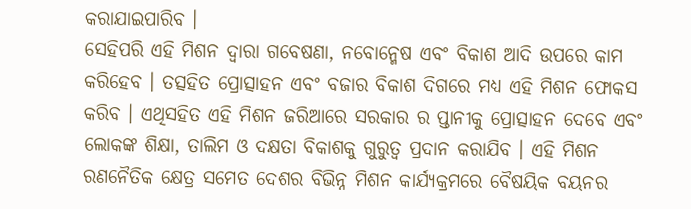କରାଯାଇପାରିବ ।
ସେହିପରି ଏହି ମିଶନ ଦ୍ୱାରା ଗବେଷଣା, ନବୋନ୍ମେଷ ଏବଂ ବିକାଶ ଆଦି ଉପରେ କାମ କରିହେବ । ତତ୍ସହିତ ପ୍ରୋତ୍ସାହନ ଏବଂ ବଜାର ବିକାଶ ଦିଗରେ ମଧ୍ୟ ଏହି ମିଶନ ଫୋକସ କରିବ । ଏଥିସହିତ ଏହି ମିଶନ ଜରିଆରେ ସରକାର ର ପ୍ତାନୀକୁ ପ୍ରୋତ୍ସାହନ ଦେବେ ଏବଂ ଲୋକଙ୍କ ଶିକ୍ଷା, ତାଲିମ ଓ ଦକ୍ଷତା ବିକାଶକୁ ଗୁରୁତ୍ୱ ପ୍ରଦାନ କରାଯିବ । ଏହି ମିଶନ ରଣନୈତିକ କ୍ଷେତ୍ର ସମେତ ଦେଶର ବିଭିନ୍ନ ମିଶନ କାର୍ଯ୍ୟକ୍ରମରେ ବୈଷୟିକ ବୟନର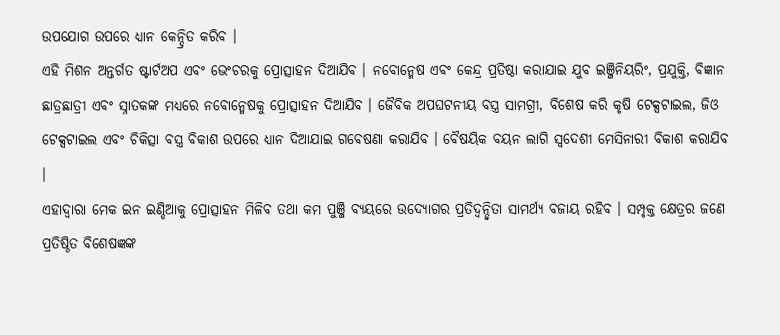ଉପଯୋଗ ଉପରେ ଧ୍ୟାନ କେନ୍ଦ୍ରିତ କରିବ ।
ଏହି ମିଶନ ଅନ୍ତର୍ଗତ ଷ୍ଟାର୍ଟଅପ ଏବଂ ଭେଂଚରକୁ ପ୍ରୋତ୍ସାହନ ଦିଆଯିବ । ନବୋନ୍ମେଷ ଏବଂ କେନ୍ଦ୍ର ପ୍ରତିଷ୍ଠା କରାଯାଇ ଯୁବ ଇଞ୍ଜିନିୟରିଂ, ପ୍ରଯୁକ୍ତି, ବିଜ୍ଞାନ ଛାତ୍ରଛାତ୍ରୀ ଏବଂ ସ୍ନାତକଙ୍କ ମଧ୍ୟରେ ନବୋନ୍ମେଷକୁ ପ୍ରୋତ୍ସାହନ ଦିଆଯିବ । ଜୈବିକ ଅପଘଟନୀୟ ବସ୍ତ୍ର ସାମଗ୍ରୀ, ବିଶେଷ କରି କୃଷି ଟେକ୍ସଟାଇଲ, ଜିଓ ଟେକ୍ସଟାଇଲ ଏବଂ ଚିକିତ୍ସା ବସ୍ତ୍ର ବିକାଶ ଉପରେ ଧ୍ୟାନ ଦିଆଯାଇ ଗବେଷଣା କରାଯିବ । ବୈଷୟିକ ବୟନ ଲାଗି ସ୍ୱଦେଶୀ ମେସିନାରୀ ବିକାଶ କରାଯିବ ।
ଏହାଦ୍ୱାରା ମେକ ଇନ ଇଣ୍ଡିଆକୁ ପ୍ରୋତ୍ସାହନ ମିଳିବ ତଥା କମ ପୁଞ୍ଜି ବ୍ୟୟରେ ଉଦ୍ୟୋଗର ପ୍ରତିଦ୍ୱନ୍ଦ୍ୱିତା ସାମର୍ଥ୍ୟ ବଜାୟ ରହିବ । ସମ୍ପୃକ୍ତ କ୍ଷେତ୍ରର ଜଣେ ପ୍ରତିଷ୍ଠିତ ବିଶେଷଜ୍ଞଙ୍କ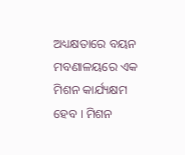ଅଧ୍ୟକ୍ଷତାରେ ବୟନ ମବଣାଳୟରେ ଏକ ମିଶନ କାର୍ଯ୍ୟକ୍ଷମ ହେବ । ମିଶନ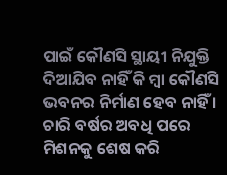ପାଇଁ କୌଣସି ସ୍ଥାୟୀ ନିଯୁକ୍ତି ଦିଆଯିବ ନାହିଁ କି ମ୍ବା କୌଣସି ଭବନର ନିର୍ମାଣ ହେବ ନାହିଁ । ଚାରି ବର୍ଷର ଅବଧି ପରେ ମିଶନକୁ ଶେଷ କରି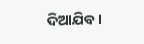ଦିଆଯିବ ।